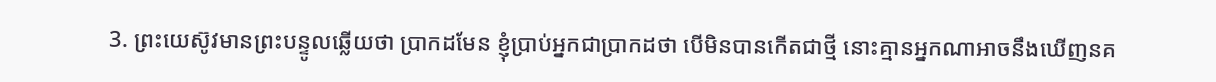3. ព្រះយេស៊ូវមានព្រះបន្ទូលឆ្លើយថា ប្រាកដមែន ខ្ញុំប្រាប់អ្នកជាប្រាកដថា បើមិនបានកើតជាថ្មី នោះគ្មានអ្នកណាអាចនឹងឃើញនគ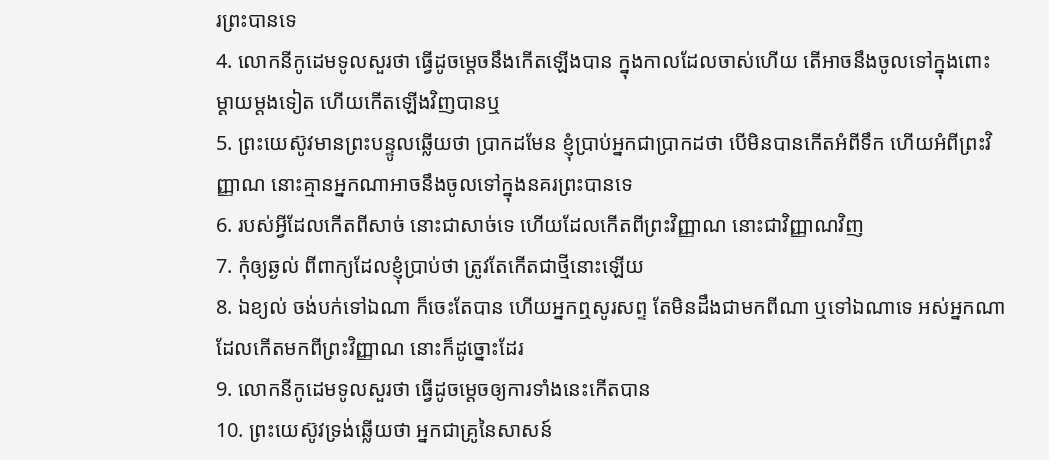រព្រះបានទេ
4. លោកនីកូដេមទូលសួរថា ធ្វើដូចម្តេចនឹងកើតឡើងបាន ក្នុងកាលដែលចាស់ហើយ តើអាចនឹងចូលទៅក្នុងពោះម្តាយម្តងទៀត ហើយកើតឡើងវិញបានឬ
5. ព្រះយេស៊ូវមានព្រះបន្ទូលឆ្លើយថា ប្រាកដមែន ខ្ញុំប្រាប់អ្នកជាប្រាកដថា បើមិនបានកើតអំពីទឹក ហើយអំពីព្រះវិញ្ញាណ នោះគ្មានអ្នកណាអាចនឹងចូលទៅក្នុងនគរព្រះបានទេ
6. របស់អ្វីដែលកើតពីសាច់ នោះជាសាច់ទេ ហើយដែលកើតពីព្រះវិញ្ញាណ នោះជាវិញ្ញាណវិញ
7. កុំឲ្យឆ្ងល់ ពីពាក្យដែលខ្ញុំប្រាប់ថា ត្រូវតែកើតជាថ្មីនោះឡើយ
8. ឯខ្យល់ ចង់បក់ទៅឯណា ក៏ចេះតែបាន ហើយអ្នកឮសូរសព្ទ តែមិនដឹងជាមកពីណា ឬទៅឯណាទេ អស់អ្នកណាដែលកើតមកពីព្រះវិញ្ញាណ នោះក៏ដូច្នោះដែរ
9. លោកនីកូដេមទូលសួរថា ធ្វើដូចម្តេចឲ្យការទាំងនេះកើតបាន
10. ព្រះយេស៊ូវទ្រង់ឆ្លើយថា អ្នកជាគ្រូនៃសាសន៍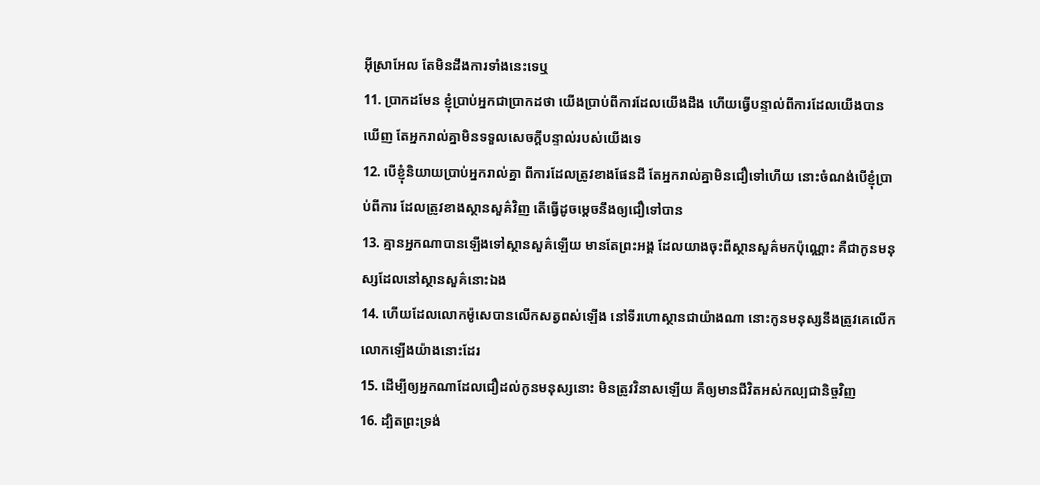អ៊ីស្រាអែល តែមិនដឹងការទាំងនេះទេឬ
11. ប្រាកដមែន ខ្ញុំប្រាប់អ្នកជាប្រាកដថា យើងប្រាប់ពីការដែលយើងដឹង ហើយធ្វើបន្ទាល់ពីការដែលយើងបានឃើញ តែអ្នករាល់គ្នាមិនទទួលសេចក្តីបន្ទាល់របស់យើងទេ
12. បើខ្ញុំនិយាយប្រាប់អ្នករាល់គ្នា ពីការដែលត្រូវខាងផែនដី តែអ្នករាល់គ្នាមិនជឿទៅហើយ នោះចំណង់បើខ្ញុំប្រាប់ពីការ ដែលត្រូវខាងស្ថានសួគ៌វិញ តើធ្វើដូចម្តេចនឹងឲ្យជឿទៅបាន
13. គ្មានអ្នកណាបានឡើងទៅស្ថានសួគ៌ឡើយ មានតែព្រះអង្គ ដែលយាងចុះពីស្ថានសួគ៌មកប៉ុណ្ណោះ គឺជាកូនមនុស្សដែលនៅស្ថានសួគ៌នោះឯង
14. ហើយដែលលោកម៉ូសេបានលើកសត្វពស់ឡើង នៅទីរហោស្ថានជាយ៉ាងណា នោះកូនមនុស្សនឹងត្រូវគេលើកលោកឡើងយ៉ាងនោះដែរ
15. ដើម្បីឲ្យអ្នកណាដែលជឿដល់កូនមនុស្សនោះ មិនត្រូវវិនាសឡើយ គឺឲ្យមានជីវិតអស់កល្បជានិច្ចវិញ
16. ដ្បិតព្រះទ្រង់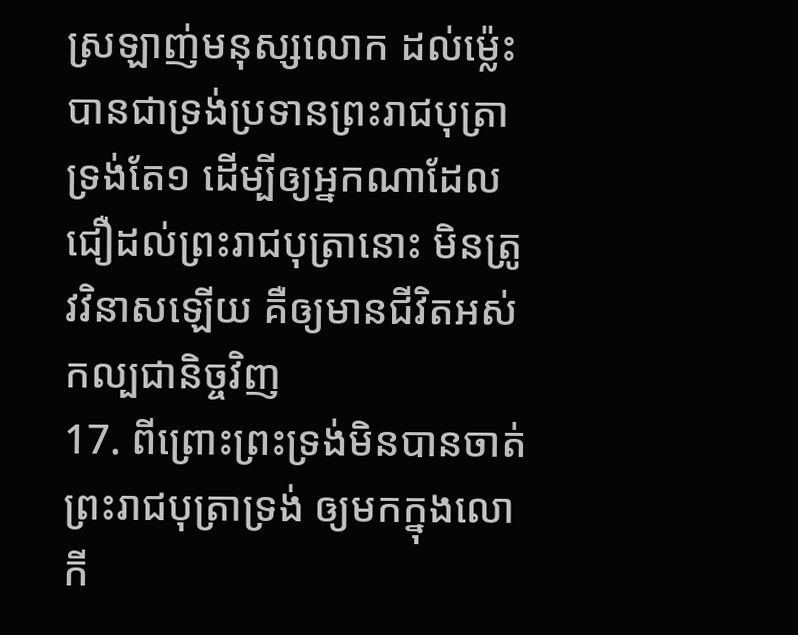ស្រឡាញ់មនុស្សលោក ដល់ម៉្លេះបានជាទ្រង់ប្រទានព្រះរាជបុត្រាទ្រង់តែ១ ដើម្បីឲ្យអ្នកណាដែលជឿដល់ព្រះរាជបុត្រានោះ មិនត្រូវវិនាសឡើយ គឺឲ្យមានជីវិតអស់កល្បជានិច្ចវិញ
17. ពីព្រោះព្រះទ្រង់មិនបានចាត់ព្រះរាជបុត្រាទ្រង់ ឲ្យមកក្នុងលោកី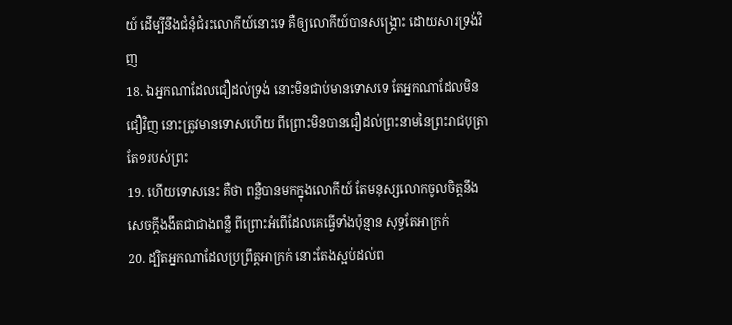យ៍ ដើម្បីនឹងជំនុំជំរះលោកីយ៍នោះទេ គឺឲ្យលោកីយ៍បានសង្គ្រោះ ដោយសារទ្រង់វិញ
18. ឯអ្នកណាដែលជឿដល់ទ្រង់ នោះមិនជាប់មានទោសទេ តែអ្នកណាដែលមិនជឿវិញ នោះត្រូវមានទោសហើយ ពីព្រោះមិនបានជឿដល់ព្រះនាមនៃព្រះរាជបុត្រាតែ១របស់ព្រះ
19. ហើយទោសនេះ គឺថា ពន្លឺបានមកក្នុងលោកីយ៍ តែមនុស្សលោកចូលចិត្តនឹងសេចក្តីងងឹតជាជាងពន្លឺ ពីព្រោះអំពើដែលគេធ្វើទាំងប៉ុន្មាន សុទ្ធតែអាក្រក់
20. ដ្បិតអ្នកណាដែលប្រព្រឹត្តអាក្រក់ នោះតែងស្អប់ដល់ព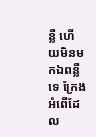ន្លឺ ហើយមិនមកឯពន្លឺទេ ក្រែងអំពើដែល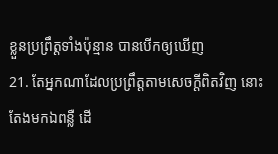ខ្លួនប្រព្រឹត្តទាំងប៉ុន្មាន បានបើកឲ្យឃើញ
21. តែអ្នកណាដែលប្រព្រឹត្តតាមសេចក្តីពិតវិញ នោះតែងមកឯពន្លឺ ដើ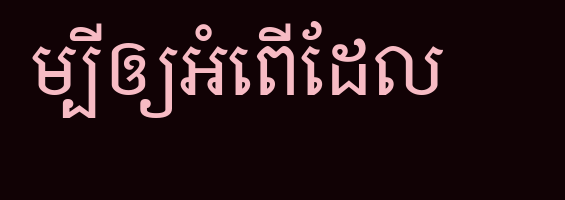ម្បីឲ្យអំពើដែល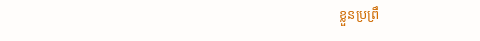ខ្លួនប្រព្រឹ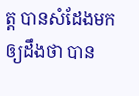ត្ត បានសំដែងមកឲ្យដឹងថា បាន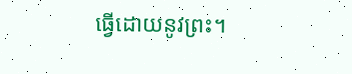ធ្វើដោយនូវព្រះ។